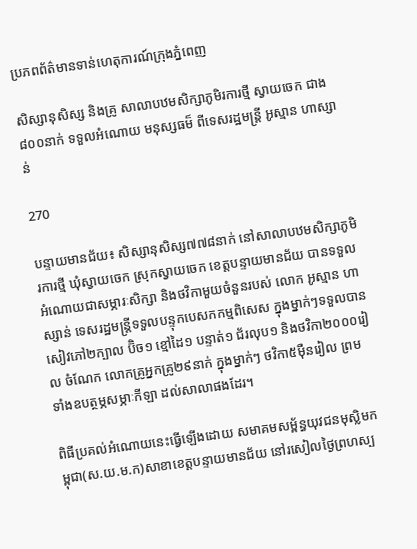ប្រភពព័ត៌មានទាន់ហេតុការណ៍ក្រុងភ្នំពេញ

សិស្សានុសិស្ស និងគ្រូ សាលាបឋមសិក្សាភូមិរការថ្មី ស្វាយចេក ជាង៨០០នាក់ ទទួលអំណោយ មនុស្សធម៏ ពីទេសរដ្ឋមន្រ្តី អូស្មាន ហាស្សាន់

270

បន្ទាយមានជ័យ៖ សិស្សានុសិស្ស៧៧៨នាក់ នៅសាលាបឋមសិក្សាភូមិរការថ្មី ឃុំស្វាយចេក ស្រុកស្វាយចេក ខេត្តបន្ទាយមានជ័យ បានទទួលអំណោយជាសម្ភារៈសិក្សា និងថវិកាមួយចំនួនរបស់ លោក អូស្មាន ហាស្សាន់ ទេសរដ្ឋមន្រ្តីទទួលបន្ទុកបេសកកម្មពិសេស ក្នុងម្នាក់ៗទទួលបានសៀវភៅ២ក្បាល ប៊ិច១ ខ្មៅដៃ១ បន្ទាត់១ ជ័រលុប១ និងថវិកា២០០០រៀល ចំណែក លោកគ្រូអ្នកគ្រូ២៩នាក់ ក្នុងម្នាក់ៗ ថវិកា៥ម៉ឺនរៀល ព្រម ទាំងឧបត្ថម្ភសម្ភាៈកីឡា ដល់សាលាផងដែរ។

ពិធីប្រគល់អំណោយនេះធ្វើឡើងដោយ សមាគមសម្ព័ន្ធយុវជនមុស្លិមកម្ពុជា(ស.យ.ម.ក)សាខាខេត្តបន្ទាយមានជ័យ នៅរសៀលថ្ងៃព្រហស្ប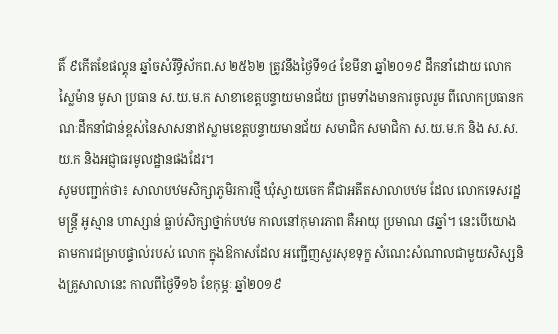តិ៍ ៩កើតខែផល្គុន ឆ្នាំចសំរឹទ្ធិស័កព.ស ២៥៦២ ត្រូវនឹងថ្ងៃទី១៤ ខែមីនា ឆ្នាំ២០១៩ ដឹកនាំដោយ លោក ស្លៃម៉ាន មូសា ប្រធាន ស.យ.ម.ក សាខាខេត្តបន្ទាយមានជ័យ ព្រមទាំងមានការចូលរួម ពីលោកប្រធានកណៈដឹកនាំជាន់ខ្ពស់នៃសាសនាឥស្លាមខេត្តបន្ទាយមានជ័យ សមាជិក សមាជិកា ស.យ.ម.ក និង ស.ស.យ.ក និងអជ្ញាធរមូលដ្ឋានផងដែរ។
សូមបញ្ជាក់ថា៖ សាលាបឋមសិក្សាភូមិរការថ្មី ឃុំស្វាយចេក គឺជាអតីតសាលាបឋម ដែល លោកទេសរដ្ឋមន្រ្តី អូស្មាន ហាស្សាន់ ធ្លាប់សិក្សាថ្នាក់បឋម កាលនៅកុមារភាព គឺអាយុ ប្រមាណ ៨ឆ្នាំ។ នេះបើយោងតាមការជម្រាបផ្ទាល់របស់ លោក ក្នុងឱកាសដែល អញ្ជើញសួរសុខទុក្ខ សំណេះសំណាលជាមួយសិស្សនិងគ្រូសាលានេះ កាលពីថ្ងៃទី១៦ ខែកុម្ភៈ ឆ្នាំ២០១៩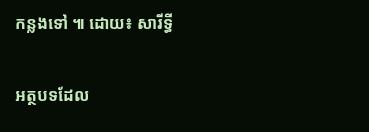កន្លងទៅ ៕ ដោយ៖ សារីទ្ធី

អត្ថបទដែល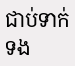ជាប់ទាក់ទង